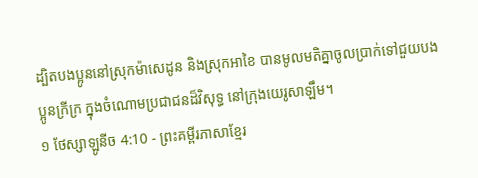ដ្បិតបងប្អូននៅស្រុកម៉ាសេដូន និងស្រុកអាខៃ បានមូលមតិគ្នាចូលប្រាក់ទៅជួយបងប្អូនក្រីក្រ ក្នុងចំណោមប្រជាជនដ៏វិសុទ្ធ នៅក្រុងយេរូសាឡឹម។
១ ថែស្សាឡូនីច 4:10 - ព្រះគម្ពីរភាសាខ្មែរ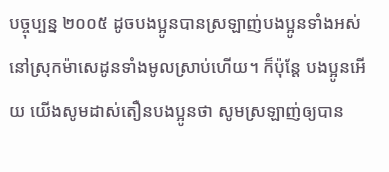បច្ចុប្បន្ន ២០០៥ ដូចបងប្អូនបានស្រឡាញ់បងប្អូនទាំងអស់នៅស្រុកម៉ាសេដូនទាំងមូលស្រាប់ហើយ។ ក៏ប៉ុន្តែ បងប្អូនអើយ យើងសូមដាស់តឿនបងប្អូនថា សូមស្រឡាញ់ឲ្យបាន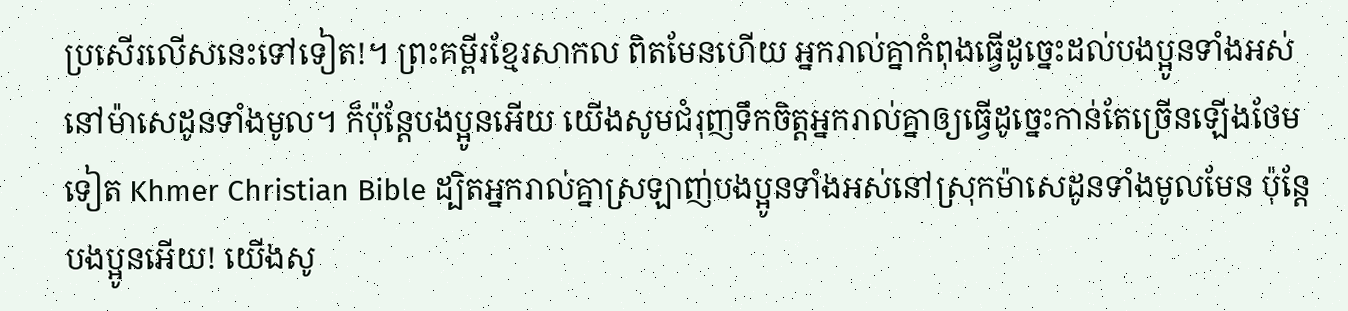ប្រសើរលើសនេះទៅទៀត!។ ព្រះគម្ពីរខ្មែរសាកល ពិតមែនហើយ អ្នករាល់គ្នាកំពុងធ្វើដូច្នេះដល់បងប្អូនទាំងអស់នៅម៉ាសេដូនទាំងមូល។ ក៏ប៉ុន្តែបងប្អូនអើយ យើងសូមជំរុញទឹកចិត្តអ្នករាល់គ្នាឲ្យធ្វើដូច្នេះកាន់តែច្រើនឡើងថែមទៀត Khmer Christian Bible ដ្បិតអ្នករាល់គ្នាស្រឡាញ់បងប្អូនទាំងអស់នៅស្រុកម៉ាសេដូនទាំងមូលមែន ប៉ុន្ដែបងប្អូនអើយ! យើងសូ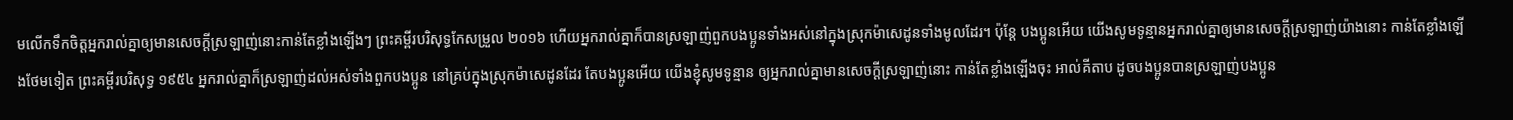មលើកទឹកចិត្ដអ្នករាល់គ្នាឲ្យមានសេចក្ដីស្រឡាញ់នោះកាន់តែខ្លាំងឡើងៗ ព្រះគម្ពីរបរិសុទ្ធកែសម្រួល ២០១៦ ហើយអ្នករាល់គ្នាក៏បានស្រឡាញ់ពួកបងប្អូនទាំងអស់នៅក្នុងស្រុកម៉ាសេដូនទាំងមូលដែរ។ ប៉ុន្ដែ បងប្អូនអើយ យើងសូមទូន្មានអ្នករាល់គ្នាឲ្យមានសេចក្ដីស្រឡាញ់យ៉ាងនោះ កាន់តែខ្លាំងឡើងថែមទៀត ព្រះគម្ពីរបរិសុទ្ធ ១៩៥៤ អ្នករាល់គ្នាក៏ស្រឡាញ់ដល់អស់ទាំងពួកបងប្អូន នៅគ្រប់ក្នុងស្រុកម៉ាសេដូនដែរ តែបងប្អូនអើយ យើងខ្ញុំសូមទូន្មាន ឲ្យអ្នករាល់គ្នាមានសេចក្ដីស្រឡាញ់នោះ កាន់តែខ្លាំងឡើងចុះ អាល់គីតាប ដូចបងប្អូនបានស្រឡាញ់បងប្អូន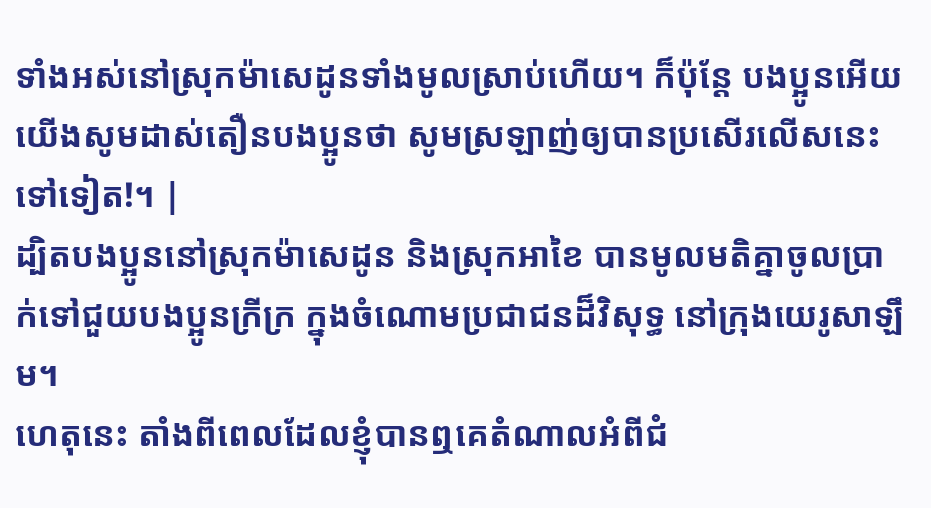ទាំងអស់នៅស្រុកម៉ាសេដូនទាំងមូលស្រាប់ហើយ។ ក៏ប៉ុន្ដែ បងប្អូនអើយ យើងសូមដាស់តឿនបងប្អូនថា សូមស្រឡាញ់ឲ្យបានប្រសើរលើសនេះទៅទៀត!។ |
ដ្បិតបងប្អូននៅស្រុកម៉ាសេដូន និងស្រុកអាខៃ បានមូលមតិគ្នាចូលប្រាក់ទៅជួយបងប្អូនក្រីក្រ ក្នុងចំណោមប្រជាជនដ៏វិសុទ្ធ នៅក្រុងយេរូសាឡឹម។
ហេតុនេះ តាំងពីពេលដែលខ្ញុំបានឮគេតំណាលអំពីជំ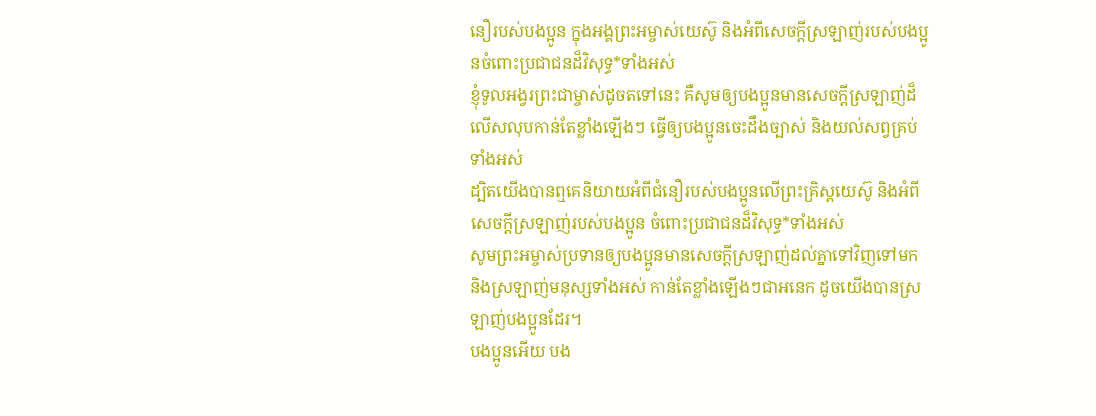នឿរបស់បងប្អូន ក្នុងអង្គព្រះអម្ចាស់យេស៊ូ និងអំពីសេចក្ដីស្រឡាញ់របស់បងប្អូនចំពោះប្រជាជនដ៏វិសុទ្ធ*ទាំងអស់
ខ្ញុំទូលអង្វរព្រះជាម្ចាស់ដូចតទៅនេះ គឺសូមឲ្យបងប្អូនមានសេចក្ដីស្រឡាញ់ដ៏លើសលុបកាន់តែខ្លាំងឡើងៗ ធ្វើឲ្យបងប្អូនចេះដឹងច្បាស់ និងយល់សព្វគ្រប់ទាំងអស់
ដ្បិតយើងបានឮគេនិយាយអំពីជំនឿរបស់បងប្អូនលើព្រះគ្រិស្តយេស៊ូ និងអំពីសេចក្ដីស្រឡាញ់របស់បងប្អូន ចំពោះប្រជាជនដ៏វិសុទ្ធ*ទាំងអស់
សូមព្រះអម្ចាស់ប្រទានឲ្យបងប្អូនមានសេចក្ដីស្រឡាញ់ដល់គ្នាទៅវិញទៅមក និងស្រឡាញ់មនុស្សទាំងអស់ កាន់តែខ្លាំងឡើងៗជាអនេក ដូចយើងបានស្រឡាញ់បងប្អូនដែរ។
បងប្អូនអើយ បង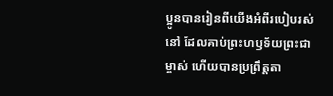ប្អូនបានរៀនពីយើងអំពីរបៀបរស់នៅ ដែលគាប់ព្រះហឫទ័យព្រះជាម្ចាស់ ហើយបានប្រព្រឹត្តតា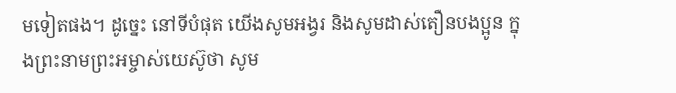មទៀតផង។ ដូច្នេះ នៅទីបំផុត យើងសូមអង្វរ និងសូមដាស់តឿនបងប្អូន ក្នុងព្រះនាមព្រះអម្ចាស់យេស៊ូថា សូម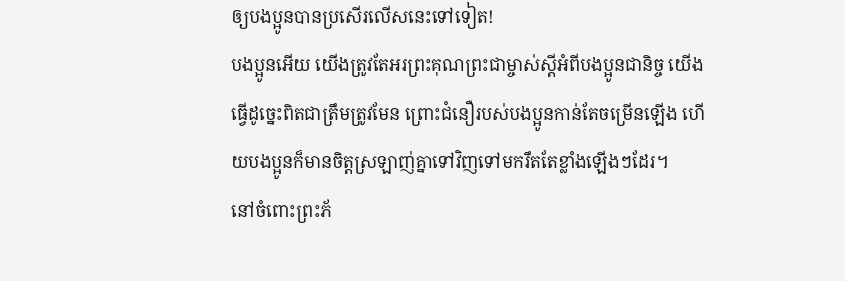ឲ្យបងប្អូនបានប្រសើរលើសនេះទៅទៀត!
បងប្អូនអើយ យើងត្រូវតែអរព្រះគុណព្រះជាម្ចាស់ស្ដីអំពីបងប្អូនជានិច្ច យើងធ្វើដូច្នេះពិតជាត្រឹមត្រូវមែន ព្រោះជំនឿរបស់បងប្អូនកាន់តែចម្រើនឡើង ហើយបងប្អូនក៏មានចិត្តស្រឡាញ់គ្នាទៅវិញទៅមករឹតតែខ្លាំងឡើងៗដែរ។
នៅចំពោះព្រះភ័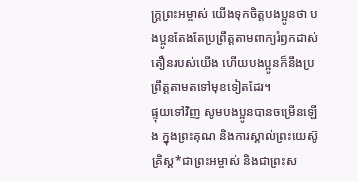ក្ត្រព្រះអម្ចាស់ យើងទុកចិត្តបងប្អូនថា បងប្អូនតែងតែប្រព្រឹត្តតាមពាក្យរំឭកដាស់តឿនរបស់យើង ហើយបងប្អូនក៏នឹងប្រព្រឹត្តតាមតទៅមុខទៀតដែរ។
ផ្ទុយទៅវិញ សូមបងប្អូនបានចម្រើនឡើង ក្នុងព្រះគុណ និងការស្គាល់ព្រះយេស៊ូគ្រិស្ត*ជាព្រះអម្ចាស់ និងជាព្រះស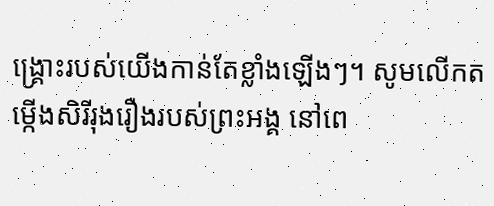ង្គ្រោះរបស់យើងកាន់តែខ្លាំងឡើងៗ។ សូមលើកតម្កើងសិរីរុងរឿងរបស់ព្រះអង្គ នៅពេ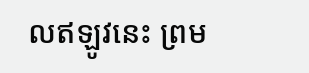លឥឡូវនេះ ព្រម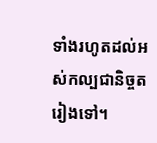ទាំងរហូតដល់អស់កល្បជានិច្ចតរៀងទៅ។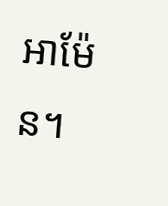អាម៉ែន។